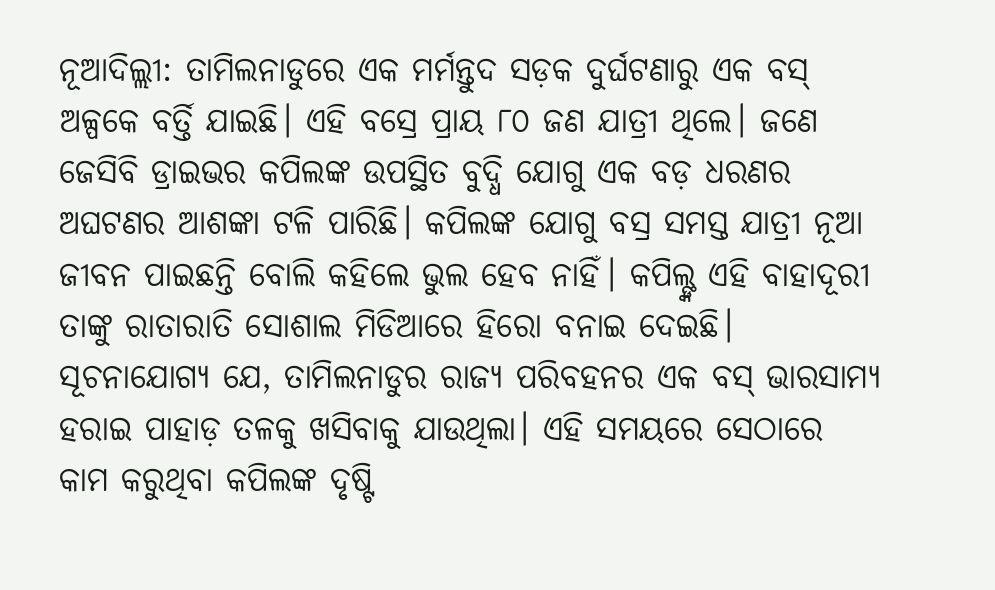ନୂଆଦିଲ୍ଲୀ: ତାମିଲନାଡୁରେ ଏକ ମର୍ମନ୍ତୁଦ ସଡ଼କ ଦୁର୍ଘଟଣାରୁ ଏକ ବସ୍ ଅଳ୍ପକେ ବର୍ତ୍ତି ଯାଇଛି। ଏହି ବସ୍ରେ ପ୍ରାୟ ୮୦ ଜଣ ଯାତ୍ରୀ ଥିଲେ। ଜଣେ ଜେସିବି ଡ୍ରାଇଭର କପିଲଙ୍କ ଉପସ୍ଥିତ ବୁଦ୍ଧି ଯୋଗୁ ଏକ ବଡ଼ ଧରଣର ଅଘଟଣର ଆଶଙ୍କା ଟଳି ପାରିଛି। କପିଲଙ୍କ ଯୋଗୁ ବସ୍ର ସମସ୍ତ ଯାତ୍ରୀ ନୂଆ ଜୀବନ ପାଇଛନ୍ତି ବୋଲି କହିଲେ ଭୁଲ ହେବ ନାହିଁ। କପିଲ୍ଙ୍କ ଏହି ବାହାଦୂରୀ ତାଙ୍କୁ ରାତାରାତି ସୋଶାଲ ମିଡିଆରେ ହିରୋ ବନାଇ ଦେଇଛି।
ସୂଚନାଯୋଗ୍ୟ ଯେ, ତାମିଲନାଡୁର ରାଜ୍ୟ ପରିବହନର ଏକ ବସ୍ ଭାରସାମ୍ୟ ହରାଇ ପାହାଡ଼ ତଳକୁ ଖସିବାକୁ ଯାଉଥିଲା। ଏହି ସମୟରେ ସେଠାରେ କାମ କରୁଥିବା କପିଲଙ୍କ ଦୃଷ୍ଟି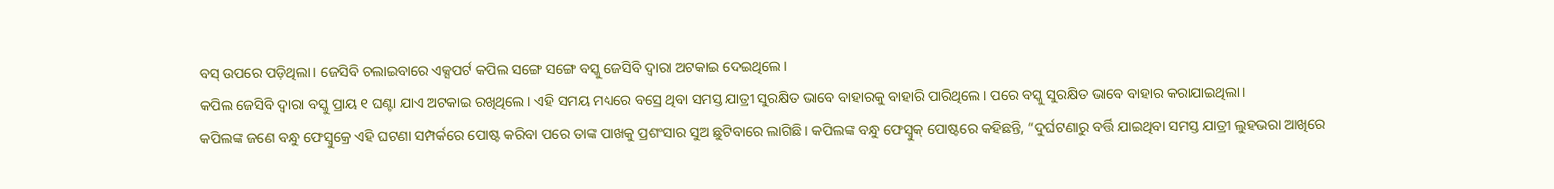ବସ୍ ଉପରେ ପଡ଼ିଥିଲା। ଜେସିବି ଚଲାଇବାରେ ଏକ୍ସପର୍ଟ କପିଲ ସଙ୍ଗେ ସଙ୍ଗେ ବସ୍କୁ ଜେସିବି ଦ୍ୱାରା ଅଟକାଇ ଦେଇଥିଲେ।
କପିଲ ଜେସିବି ଦ୍ୱାରା ବସ୍କୁ ପ୍ରାୟ ୧ ଘଣ୍ଟା ଯାଏ ଅଟକାଇ ରଖିଥିଲେ। ଏହି ସମୟ ମଧ୍ୟରେ ବସ୍ରେ ଥିବା ସମସ୍ତ ଯାତ୍ରୀ ସୁରକ୍ଷିତ ଭାବେ ବାହାରକୁ ବାହାରି ପାରିଥିଲେ। ପରେ ବସ୍କୁ ସୁରକ୍ଷିତ ଭାବେ ବାହାର କରାଯାଇଥିଲା।
କପିଲଙ୍କ ଜଣେ ବନ୍ଧୁ ଫେସ୍ବୁକ୍ରେ ଏହି ଘଟଣା ସମ୍ପର୍କରେ ପୋଷ୍ଟ କରିବା ପରେ ତାଙ୍କ ପାଖକୁ ପ୍ରଶଂସାର ସୁଅ ଛୁଟିବାରେ ଲାଗିଛି। କପିଲଙ୍କ ବନ୍ଧୁ ଫେସ୍ବୁକ୍ ପୋଷ୍ଟରେ କହିଛନ୍ତି, “ଦୁର୍ଘଟଣାରୁ ବର୍ତ୍ତି ଯାଇଥିବା ସମସ୍ତ ଯାତ୍ରୀ ଲୁହଭରା ଆଖିରେ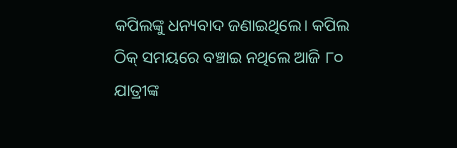କପିଲଙ୍କୁ ଧନ୍ୟବାଦ ଜଣାଇଥିଲେ। କପିଲ ଠିକ୍ ସମୟରେ ବଞ୍ଚାଇ ନଥିଲେ ଆଜି ୮୦ ଯାତ୍ରୀଙ୍କ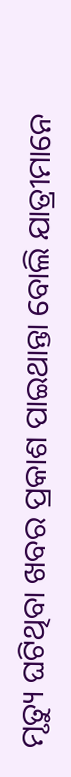ମୃତ୍ୟୁ ଘଟିଥିବା ଖବର ପ୍ରକାଶ ପାଇଥାନ୍ତା ବୋଲି ଯାତ୍ରୀମାନେ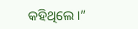କହିଥିଲେ।”